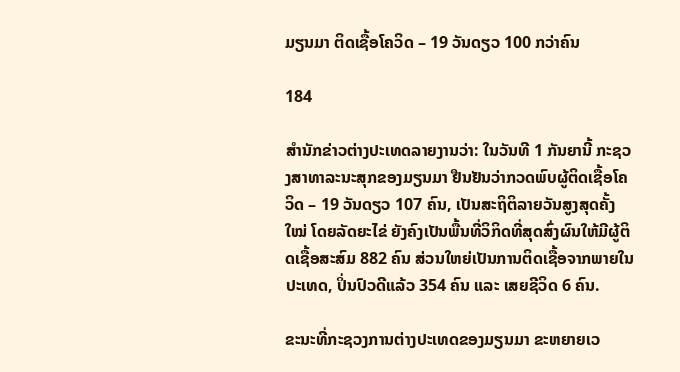ມຽນມາ ຕິດເຊື້ອໂຄວິດ – 19 ວັນດຽວ 100 ກວ່າຄົນ

184

ສຳນັກຂ່າວຕ່າງປະເທດລາຍງານວ່າ: ໃນວັນທີ 1 ກັນຍານີ້ ກະຊວງສາທາລະນະສຸກຂອງມຽນມາ ຢືນຢັນວ່າກວດພົບຜູ້ຕິດເຊື້ອໂຄວິດ – 19 ວັນດຽວ 107 ຄົນ, ເປັນສະຖິຕິລາຍວັນສູງສຸດຄັ້ງໃໝ່ ໂດຍລັດຍະໄຂ່ ຍັງຄົງເປັນພື້ນທີ່ວິກິດທີ່ສຸດສົ່ງຜົນໃຫ້ມີຜູ້ຕິດເຊື້ອສະສົມ 882 ຄົນ ສ່ວນໃຫຍ່ເປັນການຕິດເຊື້ອຈາກພາຍໃນປະເທດ, ປິ່ນປົວດີແລ້ວ 354 ຄົນ ແລະ ເສຍຊີວິດ 6 ຄົນ.

ຂະນະທີ່ກະຊວງການຕ່າງປະເທດຂອງມຽນມາ ຂະຫຍາຍເວ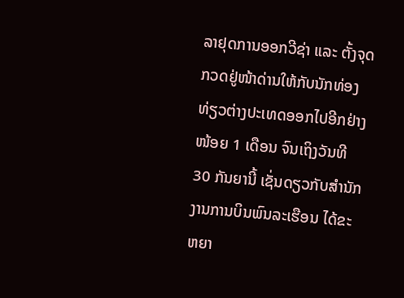ລາຢຸດການອອກວີຊ່າ ແລະ ຕັ້ງຈຸດກວດຢູ່ໜ້າດ່ານໃຫ້ກັບນັກທ່ອງທ່ຽວຕ່າງປະເທດອອກໄປອີກຢ່າງໜ້ອຍ 1 ເດືອນ ຈົນເຖິງວັນທີ 30 ກັນຍານີ້ ເຊັ່ນດຽວກັບສຳນັກງານການບິນພົນລະເຮືອນ ໄດ້ຂະຫຍາ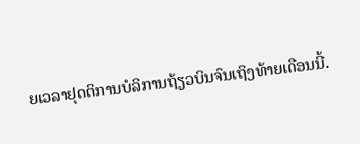ຍເວລາຢຸດຕິການບໍລິການຖ້ຽວບິນຈົນເຖິງທ້າຍເດືອນນີ້.